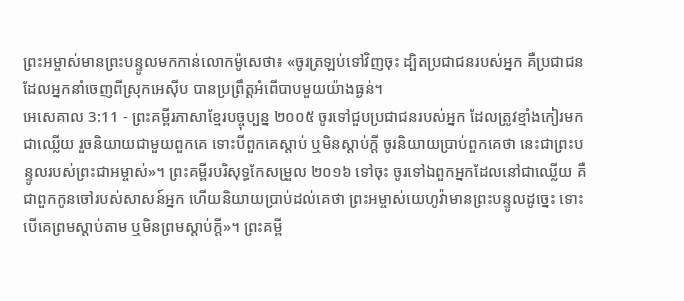ព្រះអម្ចាស់មានព្រះបន្ទូលមកកាន់លោកម៉ូសេថា៖ «ចូរត្រឡប់ទៅវិញចុះ ដ្បិតប្រជាជនរបស់អ្នក គឺប្រជាជនដែលអ្នកនាំចេញពីស្រុកអេស៊ីប បានប្រព្រឹត្តអំពើបាបមួយយ៉ាងធ្ងន់។
អេសេគាល 3:11 - ព្រះគម្ពីរភាសាខ្មែរបច្ចុប្បន្ន ២០០៥ ចូរទៅជួបប្រជាជនរបស់អ្នក ដែលត្រូវខ្មាំងកៀរមកជាឈ្លើយ រួចនិយាយជាមួយពួកគេ ទោះបីពួកគេស្ដាប់ ឬមិនស្ដាប់ក្ដី ចូរនិយាយប្រាប់ពួកគេថា នេះជាព្រះបន្ទូលរបស់ព្រះជាអម្ចាស់»។ ព្រះគម្ពីរបរិសុទ្ធកែសម្រួល ២០១៦ ទៅចុះ ចូរទៅឯពួកអ្នកដែលនៅជាឈ្លើយ គឺជាពួកកូនចៅរបស់សាសន៍អ្នក ហើយនិយាយប្រាប់ដល់គេថា ព្រះអម្ចាស់យេហូវ៉ាមានព្រះបន្ទូលដូច្នេះ ទោះបើគេព្រមស្តាប់តាម ឬមិនព្រមស្តាប់ក្តី»។ ព្រះគម្ពី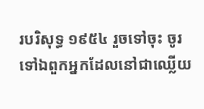របរិសុទ្ធ ១៩៥៤ រួចទៅចុះ ចូរទៅឯពួកអ្នកដែលនៅជាឈ្លើយ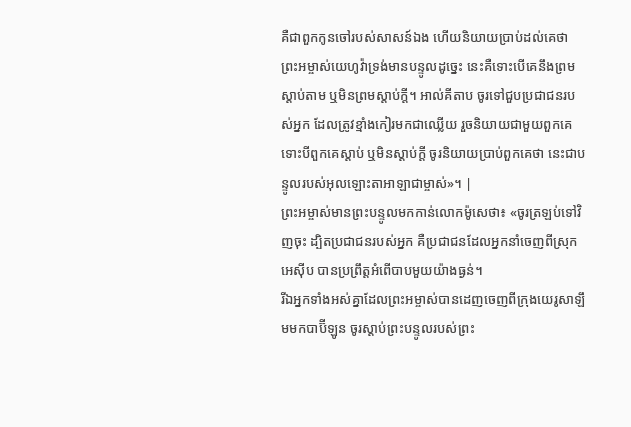គឺជាពួកកូនចៅរបស់សាសន៍ឯង ហើយនិយាយប្រាប់ដល់គេថា ព្រះអម្ចាស់យេហូវ៉ាទ្រង់មានបន្ទូលដូច្នេះ នេះគឺទោះបើគេនឹងព្រមស្តាប់តាម ឬមិនព្រមស្តាប់ក្តី។ អាល់គីតាប ចូរទៅជួបប្រជាជនរបស់អ្នក ដែលត្រូវខ្មាំងកៀរមកជាឈ្លើយ រួចនិយាយជាមួយពួកគេ ទោះបីពួកគេស្ដាប់ ឬមិនស្ដាប់ក្ដី ចូរនិយាយប្រាប់ពួកគេថា នេះជាបន្ទូលរបស់អុលឡោះតាអាឡាជាម្ចាស់»។ |
ព្រះអម្ចាស់មានព្រះបន្ទូលមកកាន់លោកម៉ូសេថា៖ «ចូរត្រឡប់ទៅវិញចុះ ដ្បិតប្រជាជនរបស់អ្នក គឺប្រជាជនដែលអ្នកនាំចេញពីស្រុកអេស៊ីប បានប្រព្រឹត្តអំពើបាបមួយយ៉ាងធ្ងន់។
រីឯអ្នកទាំងអស់គ្នាដែលព្រះអម្ចាស់បានដេញចេញពីក្រុងយេរូសាឡឹមមកបាប៊ីឡូន ចូរស្ដាប់ព្រះបន្ទូលរបស់ព្រះ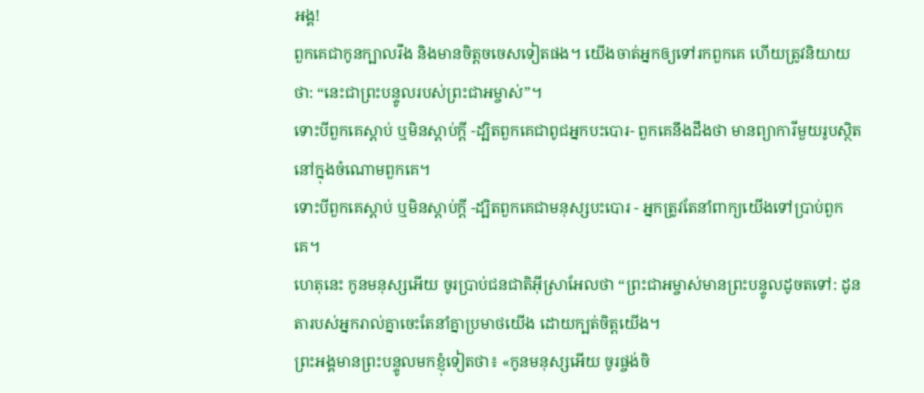អង្គ!
ពួកគេជាកូនក្បាលរឹង និងមានចិត្តចចេសទៀតផង។ យើងចាត់អ្នកឲ្យទៅរកពួកគេ ហើយត្រូវនិយាយថា: “នេះជាព្រះបន្ទូលរបស់ព្រះជាអម្ចាស់”។
ទោះបីពួកគេស្ដាប់ ឬមិនស្ដាប់ក្ដី -ដ្បិតពួកគេជាពូជអ្នកបះបោរ- ពួកគេនឹងដឹងថា មានព្យាការីមួយរូបស្ថិតនៅក្នុងចំណោមពួកគេ។
ទោះបីពួកគេស្ដាប់ ឬមិនស្ដាប់ក្ដី -ដ្បិតពួកគេជាមនុស្សបះបោរ - អ្នកត្រូវតែនាំពាក្យយើងទៅប្រាប់ពួកគេ។
ហេតុនេះ កូនមនុស្សអើយ ចូរប្រាប់ជនជាតិអ៊ីស្រាអែលថា “ព្រះជាអម្ចាស់មានព្រះបន្ទូលដូចតទៅ: ដូនតារបស់អ្នករាល់គ្នាចេះតែនាំគ្នាប្រមាថយើង ដោយក្បត់ចិត្តយើង។
ព្រះអង្គមានព្រះបន្ទូលមកខ្ញុំទៀតថា៖ «កូនមនុស្សអើយ ចូរផ្ចង់ចិ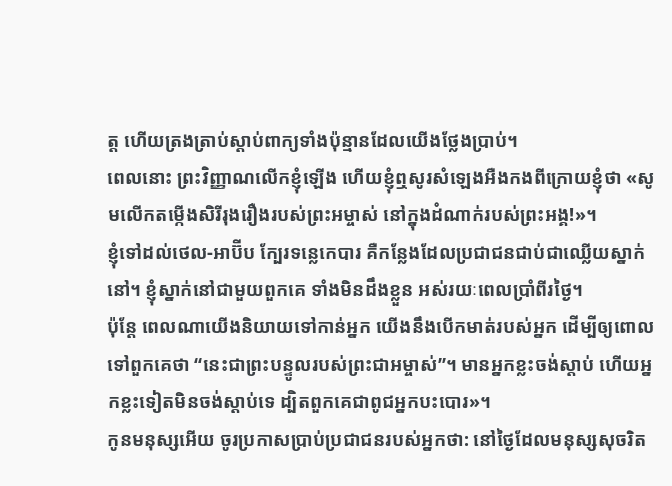ត្ត ហើយត្រងត្រាប់ស្ដាប់ពាក្យទាំងប៉ុន្មានដែលយើងថ្លែងប្រាប់។
ពេលនោះ ព្រះវិញ្ញាណលើកខ្ញុំឡើង ហើយខ្ញុំឮសូរសំឡេងអឺងកងពីក្រោយខ្ញុំថា «សូមលើកតម្កើងសិរីរុងរឿងរបស់ព្រះអម្ចាស់ នៅក្នុងដំណាក់របស់ព្រះអង្គ!»។
ខ្ញុំទៅដល់ថេល-អាប៊ីប ក្បែរទន្លេកេបារ គឺកន្លែងដែលប្រជាជនជាប់ជាឈ្លើយស្នាក់នៅ។ ខ្ញុំស្នាក់នៅជាមួយពួកគេ ទាំងមិនដឹងខ្លួន អស់រយៈពេលប្រាំពីរថ្ងៃ។
ប៉ុន្តែ ពេលណាយើងនិយាយទៅកាន់អ្នក យើងនឹងបើកមាត់របស់អ្នក ដើម្បីឲ្យពោលទៅពួកគេថា “នេះជាព្រះបន្ទូលរបស់ព្រះជាអម្ចាស់”។ មានអ្នកខ្លះចង់ស្ដាប់ ហើយអ្នកខ្លះទៀតមិនចង់ស្ដាប់ទេ ដ្បិតពួកគេជាពូជអ្នកបះបោរ»។
កូនមនុស្សអើយ ចូរប្រកាសប្រាប់ប្រជាជនរបស់អ្នកថា: នៅថ្ងៃដែលមនុស្សសុចរិត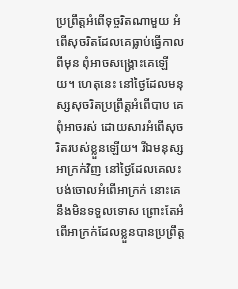ប្រព្រឹត្តអំពើទុច្ចរិតណាមួយ អំពើសុចរិតដែលគេធ្លាប់ធ្វើកាលពីមុន ពុំអាចសង្គ្រោះគេឡើយ។ ហេតុនេះ នៅថ្ងៃដែលមនុស្សសុចរិតប្រព្រឹត្តអំពើបាប គេពុំអាចរស់ ដោយសារអំពើសុចរិតរបស់ខ្លួនឡើយ។ រីឯមនុស្សអាក្រក់វិញ នៅថ្ងៃដែលគេលះបង់ចោលអំពើអាក្រក់ នោះគេនឹងមិនទទួលទោស ព្រោះតែអំពើអាក្រក់ដែលខ្លួនបានប្រព្រឹត្ត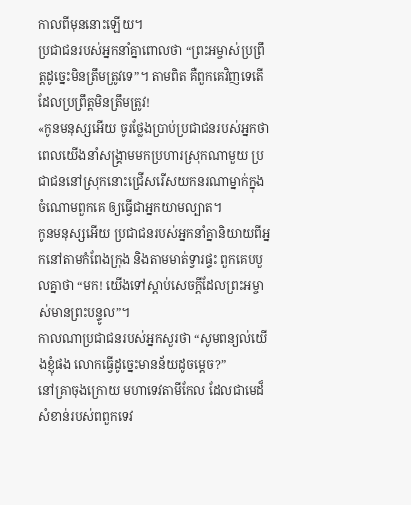កាលពីមុននោះឡើយ។
ប្រជាជនរបស់អ្នកនាំគ្នាពោលថា “ព្រះអម្ចាស់ប្រព្រឹត្តដូច្នេះមិនត្រឹមត្រូវទេ”។ តាមពិត គឺពួកគេវិញទេតើដែលប្រព្រឹត្តមិនត្រឹមត្រូវ!
«កូនមនុស្សអើយ ចូរថ្លែងប្រាប់ប្រជាជនរបស់អ្នកថា ពេលយើងនាំសង្គ្រាមមកប្រហារស្រុកណាមួយ ប្រជាជននៅស្រុកនោះជ្រើសរើសយកនរណាម្នាក់ក្នុងចំណោមពួកគេ ឲ្យធ្វើជាអ្នកយាមល្បាត។
កូនមនុស្សអើយ ប្រជាជនរបស់អ្នកនាំគ្នានិយាយពីអ្នកនៅតាមកំពែងក្រុង និងតាមមាត់ទ្វារផ្ទះ ពួកគេបបួលគ្នាថា “មក! យើងទៅស្ដាប់សេចក្ដីដែលព្រះអម្ចាស់មានព្រះបន្ទូល”។
កាលណាប្រជាជនរបស់អ្នកសួរថា “សូមពន្យល់យើងខ្ញុំផង លោកធ្វើដូច្នេះមានន័យដូចម្ដេច?”
នៅគ្រាចុងក្រោយ មហាទេវតាមីកែល ដែលជាមេដ៏សំខាន់របស់ពពួកទេវ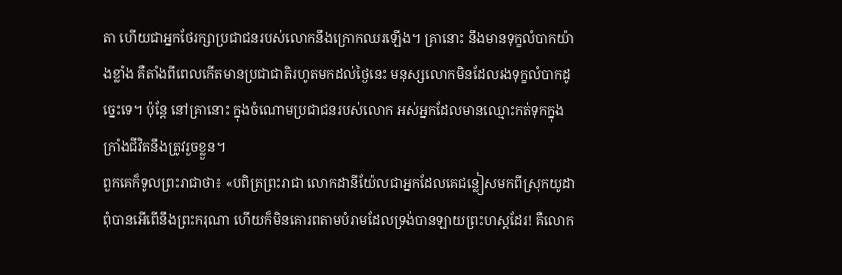តា ហើយជាអ្នកថែរក្សាប្រជាជនរបស់លោកនឹងក្រោកឈរឡើង។ គ្រានោះ នឹងមានទុក្ខលំបាកយ៉ាងខ្លាំង គឺតាំងពីពេលកើតមានប្រជាជាតិរហូតមកដល់ថ្ងៃនេះ មនុស្សលោកមិនដែលរងទុក្ខលំបាកដូច្នេះទេ។ ប៉ុន្តែ នៅគ្រានោះ ក្នុងចំណោមប្រជាជនរបស់លោក អស់អ្នកដែលមានឈ្មោះកត់ទុកក្នុងក្រាំងជីវិតនឹងត្រូវរួចខ្លួន។
ពួកគេក៏ទូលព្រះរាជាថា៖ «បពិត្រព្រះរាជា លោកដានីយ៉ែលជាអ្នកដែលគេជន្លៀសមកពីស្រុកយូដា ពុំបានអើពើនឹងព្រះករុណា ហើយក៏មិនគោរពតាមបំរាមដែលទ្រង់បានឡាយព្រះហស្ដដែរ! គឺលោក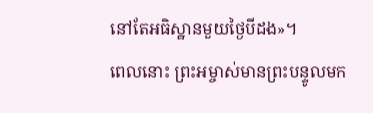នៅតែអធិស្ឋានមួយថ្ងៃបីដង»។
ពេលនោះ ព្រះអម្ចាស់មានព្រះបន្ទូលមក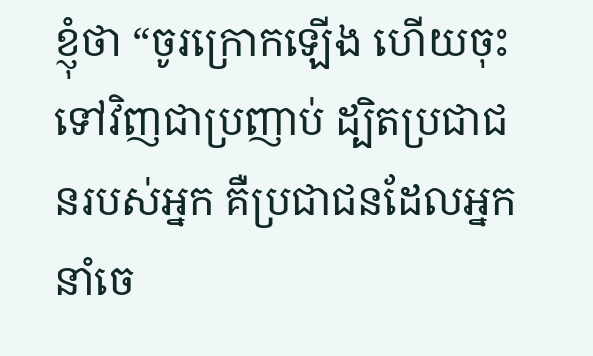ខ្ញុំថា “ចូរក្រោកឡើង ហើយចុះទៅវិញជាប្រញាប់ ដ្បិតប្រជាជនរបស់អ្នក គឺប្រជាជនដែលអ្នកនាំចេ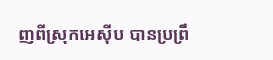ញពីស្រុកអេស៊ីប បានប្រព្រឹ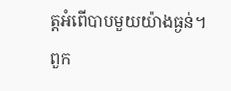ត្តអំពើបាបមួយយ៉ាងធ្ងន់។ ពួក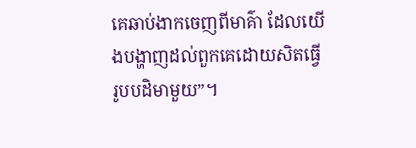គេឆាប់ងាកចេញពីមាគ៌ា ដែលយើងបង្ហាញដល់ពួកគេដោយសិតធ្វើរូបបដិមាមួយ”។